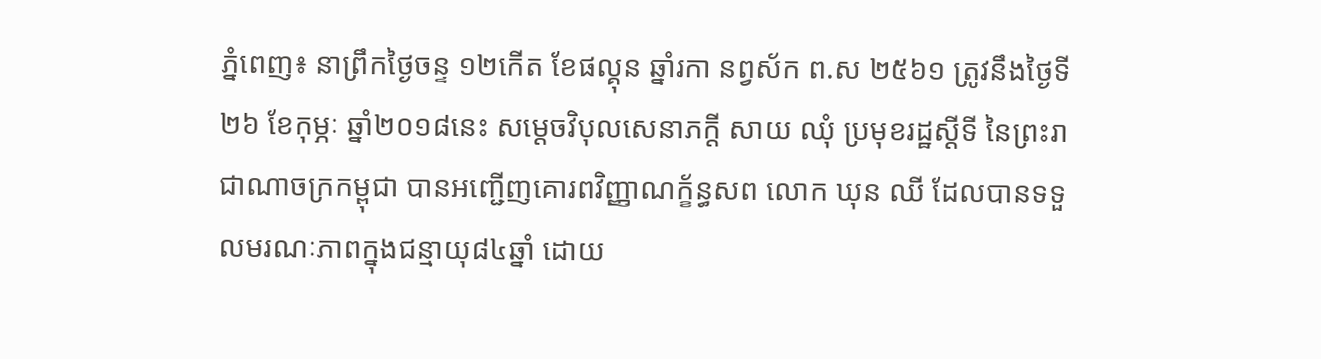ភ្នំពេញ៖ នាព្រឹកថ្ងៃចន្ទ ១២កើត ខែផល្គុន ឆ្នាំរកា នព្វស័ក ព.ស ២៥៦១ ត្រូវនឹងថ្ងៃទី២៦ ខែកុម្ភៈ ឆ្នាំ២០១៨នេះ សម្តេចវិបុលសេនាភក្តី សាយ ឈុំ ប្រមុខរដ្ឋស្តីទី នៃព្រះរាជាណាចក្រកម្ពុជា បានអញ្ជើញគោរពវិញ្ញាណក្ខ័ន្ធសព លោក ឃុន ឈី ដែលបានទទួលមរណៈភាពក្នុងជន្មាយុ៨៤ឆ្នាំ ដោយ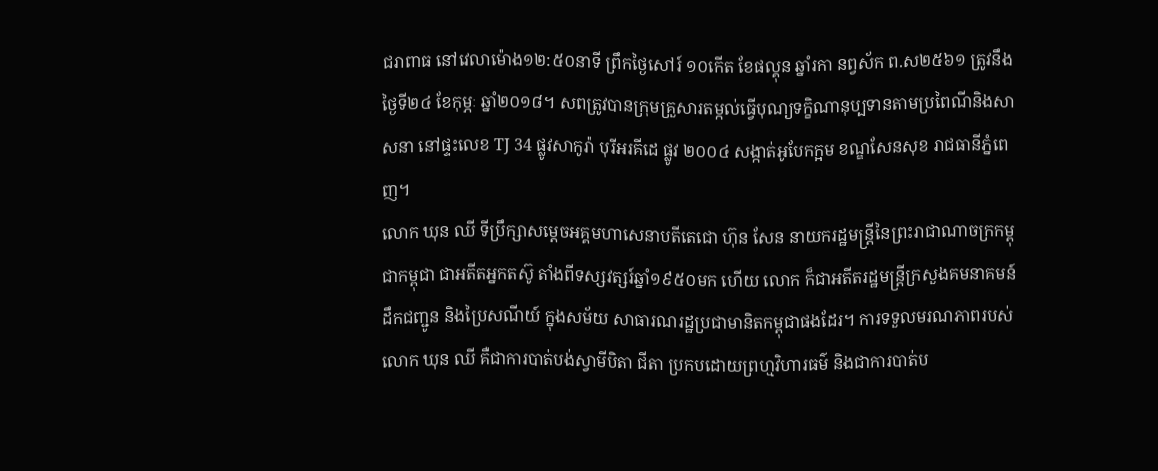ជរាពាធ នៅវេលាម៉ោង១២:៥០នាទី ព្រឹកថ្ងៃសៅរ៍ ១០កើត ខែផល្គុន ឆ្នាំរកា នព្វស័ក ព.ស២៥៦១ ត្រូវនឹងថ្ងៃទី២៤ ខែកុម្ភៈ ឆ្នាំ២០១៨។ សពត្រូវបានក្រុមគ្រួសារតម្កល់ធ្វើបុណ្យទក្ខិណានុប្បទានតាមប្រពៃណីនិងសាសនា នៅផ្ទះលេខ TJ 34 ផ្លូវសាកូរ៉ា បុរីអរគីដេ ផ្លូវ ២០០៤ សង្កាត់អូបែកក្អម ខណ្ឌសែនសុខ រាជធានីភ្នំពេញ។
លោក ឃុន ឈី ទីប្រឹក្សាសម្តេចអគ្គមហាសេនាបតីតេជោ ហ៊ុន សែន នាយករដ្ឋមន្រ្តីនៃព្រះរាជាណាចក្រកម្ពុជាកម្ពុជា ជាអតីតអ្នកតស៊ូ តាំងពីទស្សវត្សរ៍ឆ្នាំ១៩៥០មក ហើយ លោក ក៏ជាអតីតរដ្ឋមន្ត្រីក្រសួងគមនាគមន៍ ដឹកជញ្ជូន និងប្រៃសណីយ៍ ក្នុងសម័យ សាធារណរដ្ឋប្រជាមានិតកម្ពុជាផងដែរ។ ការទទួលមរណភាពរបស់ លោក ឃុន ឈី គឺជាការបាត់បង់ស្វាមីបិតា ជីតា ប្រកបដោយព្រហ្មវិហារធម៌ និងជាការបាត់ប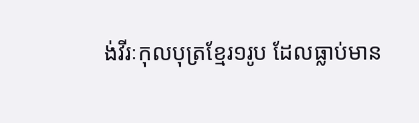ង់វីរៈកុលបុត្រខ្មែរ១រូប ដែលធ្លាប់មាន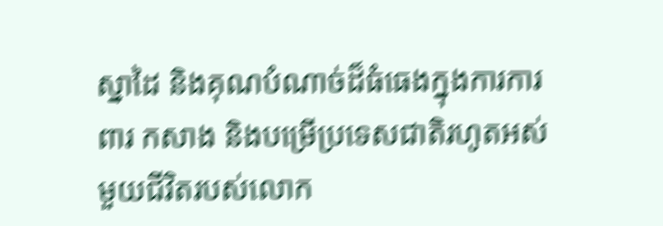ស្នាដៃ និងគុណបំណាច់ដ៏ធំធេងក្នុងការការពារ កសាង និងបម្រើប្រទេសជាតិរហូតអស់មួយជីវិតរបស់លោក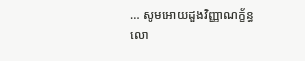… សូមអោយដួងវិញ្ញាណក្ខ័ន្ធ លោ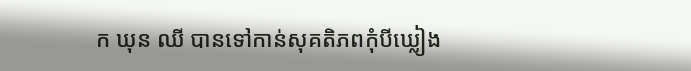ក ឃុន ឈី បានទៅកាន់សុគតិភពកុំបីឃ្លៀង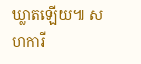ឃ្លាតឡើយ៕ សហការី